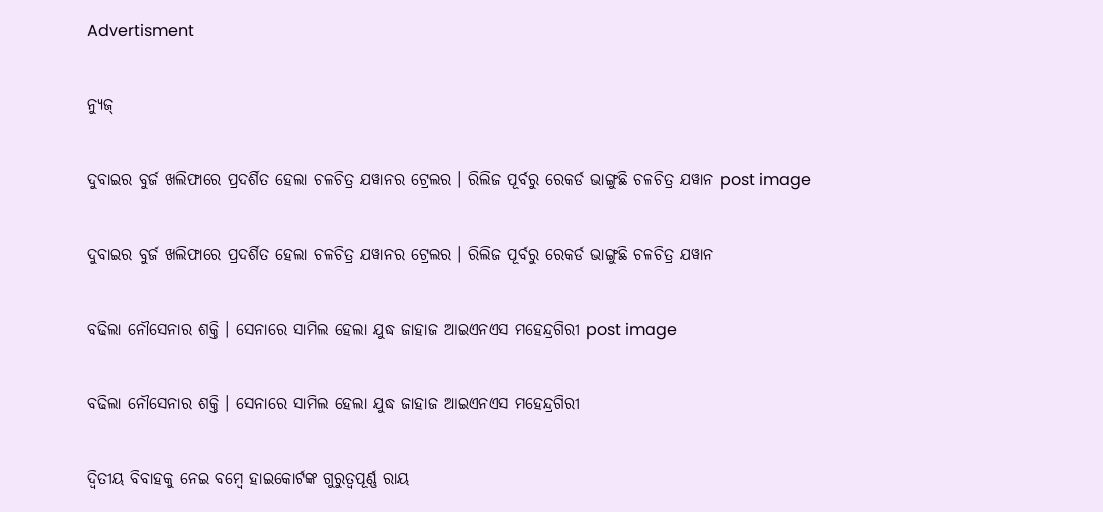Advertisment

ନ୍ୟୁଜ୍

ଦୁବାଇର ବୁର୍ଜ ଖଲିଫାରେ ପ୍ରଦର୍ଶିତ ହେଲା ଚଳଚିତ୍ର ଯୱାନର ଟ୍ରେଲର । ରିଲିଜ ପୂର୍ବରୁ ରେକର୍ଡ ଭାଙ୍ଗୁଛି ଚଳଚିତ୍ର ଯୱାନ post image

ଦୁବାଇର ବୁର୍ଜ ଖଲିଫାରେ ପ୍ରଦର୍ଶିତ ହେଲା ଚଳଚିତ୍ର ଯୱାନର ଟ୍ରେଲର । ରିଲିଜ ପୂର୍ବରୁ ରେକର୍ଡ ଭାଙ୍ଗୁଛି ଚଳଚିତ୍ର ଯୱାନ

ବଢିଲା ନୌସେନାର ଶକ୍ତି । ସେନାରେ ସାମିଲ ହେଲା ଯୁଦ୍ଧ ଜାହାଜ ଆଇଏନଏସ ମହେନ୍ଦ୍ରଗିରୀ post image

ବଢିଲା ନୌସେନାର ଶକ୍ତି । ସେନାରେ ସାମିଲ ହେଲା ଯୁଦ୍ଧ ଜାହାଜ ଆଇଏନଏସ ମହେନ୍ଦ୍ରଗିରୀ

ଦ୍ୱିତୀୟ ବିବାହକୁ ନେଇ ବମ୍ବେ ହାଇକୋର୍ଟଙ୍କ ଗୁରୁତ୍ୱପୂର୍ଣ୍ଣ ରାୟ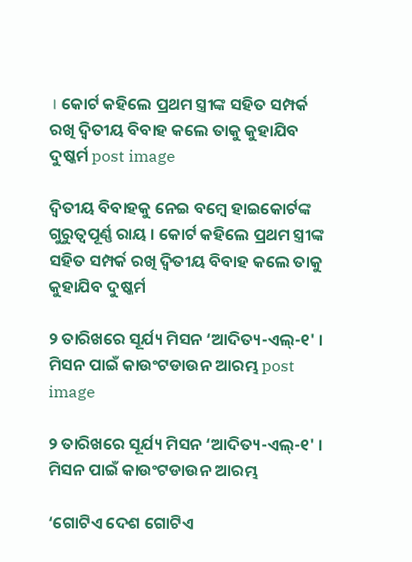। କୋର୍ଟ କହିଲେ ପ୍ରଥମ ସ୍ତ୍ରୀଙ୍କ ସହିତ ସମ୍ପର୍କ ରଖି ଦ୍ୱିତୀୟ ବିବାହ କଲେ ତାକୁ କୁହାଯିବ ଦୁଷ୍କର୍ମ post image

ଦ୍ୱିତୀୟ ବିବାହକୁ ନେଇ ବମ୍ବେ ହାଇକୋର୍ଟଙ୍କ ଗୁରୁତ୍ୱପୂର୍ଣ୍ଣ ରାୟ । କୋର୍ଟ କହିଲେ ପ୍ରଥମ ସ୍ତ୍ରୀଙ୍କ ସହିତ ସମ୍ପର୍କ ରଖି ଦ୍ୱିତୀୟ ବିବାହ କଲେ ତାକୁ କୁହାଯିବ ଦୁଷ୍କର୍ମ

୨ ତାରିଖରେ ସୂର୍ଯ୍ୟ ମିସନ ‘ଆଦିତ୍ୟ-ଏଲ୍-୧' । ମିସନ ପାଇଁ କାଉଂଟଡାଉନ ଆରମ୍ଭ post image

୨ ତାରିଖରେ ସୂର୍ଯ୍ୟ ମିସନ ‘ଆଦିତ୍ୟ-ଏଲ୍-୧' । ମିସନ ପାଇଁ କାଉଂଟଡାଉନ ଆରମ୍ଭ

‘ଗୋଟିଏ ଦେଶ ଗୋଟିଏ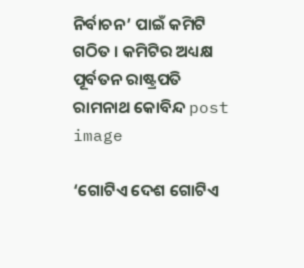ନିର୍ବାଚନ’ ପାଇଁ କମିଟି ଗଠିତ । କମିଟିର ଅଧ୍ୟକ୍ଷ ପୂର୍ବତନ ରାଷ୍ଟ୍ରପତି ରାମନାଥ କୋବିନ୍ଦ post image

‘ଗୋଟିଏ ଦେଶ ଗୋଟିଏ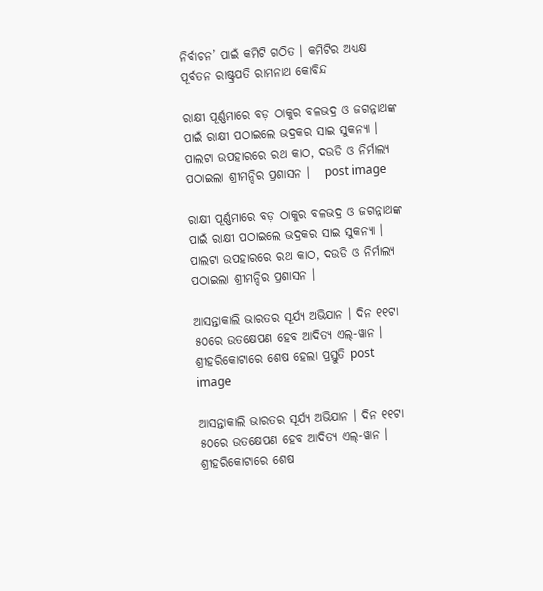ନିର୍ବାଚନ’ ପାଇଁ କମିଟି ଗଠିତ । କମିଟିର ଅଧ୍ୟକ୍ଷ ପୂର୍ବତନ ରାଷ୍ଟ୍ରପତି ରାମନାଥ କୋବିନ୍ଦ

ରାକ୍ଷୀ ପୂର୍ଣ୍ଣମାରେ ବଡ଼ ଠାକୁର ବଳଭଦ୍ର ଓ ଜଗନ୍ନାଥଙ୍କ ପାଇଁ ରାକ୍ଷୀ ପଠାଇଲେ ଭଦ୍ରକର ସାଇ ସୁକନ୍ୟା । ପାଲଟା ଉପହାରରେ ରଥ କାଠ, ଦଉଡି ଓ ନିର୍ମାଲ୍ୟ ପଠାଇଲା ଶ୍ରୀମନ୍ଦିର ପ୍ରଶାସନ ।   post image

ରାକ୍ଷୀ ପୂର୍ଣ୍ଣମାରେ ବଡ଼ ଠାକୁର ବଳଭଦ୍ର ଓ ଜଗନ୍ନାଥଙ୍କ ପାଇଁ ରାକ୍ଷୀ ପଠାଇଲେ ଭଦ୍ରକର ସାଇ ସୁକନ୍ୟା । ପାଲଟା ଉପହାରରେ ରଥ କାଠ, ଦଉଡି ଓ ନିର୍ମାଲ୍ୟ ପଠାଇଲା ଶ୍ରୀମନ୍ଦିର ପ୍ରଶାସନ ।

ଆସନ୍ତାକାଲି ଭାରତର ସୂର୍ଯ୍ୟ ଅଭିଯାନ । ଦିନ ୧୧ଟା ୫୦ରେ ଉତକ୍ଷେପଣ ହେବ ଆଦିତ୍ୟ ଏଲ୍-ୱାନ । ଶ୍ରୀହରିକୋଟାରେ ଶେଷ ହେଲା ପ୍ରସ୍ତୁତି post image

ଆସନ୍ତାକାଲି ଭାରତର ସୂର୍ଯ୍ୟ ଅଭିଯାନ । ଦିନ ୧୧ଟା ୫୦ରେ ଉତକ୍ଷେପଣ ହେବ ଆଦିତ୍ୟ ଏଲ୍-ୱାନ । ଶ୍ରୀହରିକୋଟାରେ ଶେଷ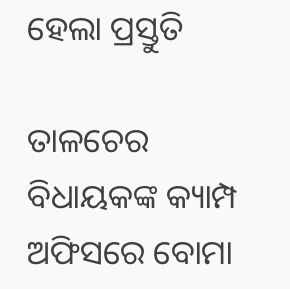ହେଲା ପ୍ରସ୍ତୁତି

ତାଳଚେର ବିଧାୟକଙ୍କ କ୍ୟାମ୍ପ ଅଫିସରେ ବୋମା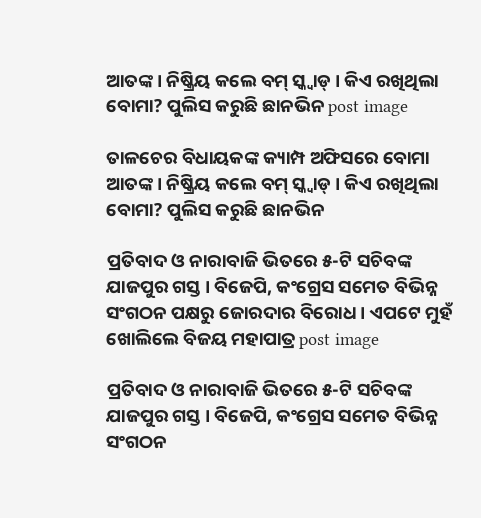ଆତଙ୍କ । ନିଷ୍କ୍ରିୟ କଲେ ବମ୍ ସ୍କ୍ୱାଡ୍ । କିଏ ରଖିଥିଲା ବୋମା? ପୁଲିସ କରୁଛି ଛାନଭିନ post image

ତାଳଚେର ବିଧାୟକଙ୍କ କ୍ୟାମ୍ପ ଅଫିସରେ ବୋମା ଆତଙ୍କ । ନିଷ୍କ୍ରିୟ କଲେ ବମ୍ ସ୍କ୍ୱାଡ୍ । କିଏ ରଖିଥିଲା ବୋମା? ପୁଲିସ କରୁଛି ଛାନଭିନ

ପ୍ରତିବାଦ ଓ ନାରାବାଜି ଭିତରେ ୫-ଟି ସଚିବଙ୍କ ଯାଜପୁର ଗସ୍ତ । ବିଜେପି, କଂଗ୍ରେସ ସମେତ ବିଭିନ୍ନ ସଂଗଠନ ପକ୍ଷରୁ ଜୋରଦାର ବିରୋଧ । ଏପଟେ ମୁହଁ ଖୋଲିଲେ ବିଜୟ ମହାପାତ୍ର post image

ପ୍ରତିବାଦ ଓ ନାରାବାଜି ଭିତରେ ୫-ଟି ସଚିବଙ୍କ ଯାଜପୁର ଗସ୍ତ । ବିଜେପି, କଂଗ୍ରେସ ସମେତ ବିଭିନ୍ନ ସଂଗଠନ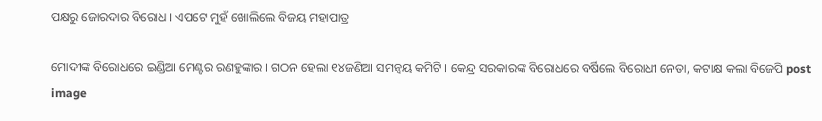ପକ୍ଷରୁ ଜୋରଦାର ବିରୋଧ । ଏପଟେ ମୁହଁ ଖୋଲିଲେ ବିଜୟ ମହାପାତ୍ର

ମୋଦୀଙ୍କ ବିରୋଧରେ ଇଣ୍ଡିଆ ମେଣ୍ଟର ରଣହୁଙ୍କାର । ଗଠନ ହେଲା ୧୪ଜଣିଆ ସମନ୍ୱୟ କମିଟି । କେନ୍ଦ୍ର ସରକାରଙ୍କ ବିରୋଧରେ ବର୍ଷିଲେ ବିରୋଧୀ ନେତା, କଟାକ୍ଷ କଲା ବିଜେପି post image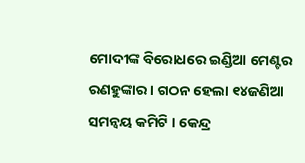ମୋଦୀଙ୍କ ବିରୋଧରେ ଇଣ୍ଡିଆ ମେଣ୍ଟର ରଣହୁଙ୍କାର । ଗଠନ ହେଲା ୧୪ଜଣିଆ ସମନ୍ୱୟ କମିଟି । କେନ୍ଦ୍ର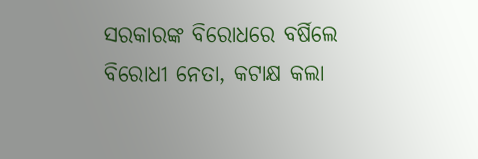ସରକାରଙ୍କ ବିରୋଧରେ ବର୍ଷିଲେ ବିରୋଧୀ ନେତା, କଟାକ୍ଷ କଲା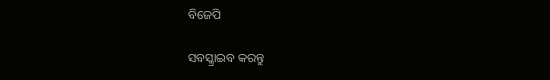ବିଜେପି

ସବସ୍କ୍ରାଇବ କରନ୍ତୁ